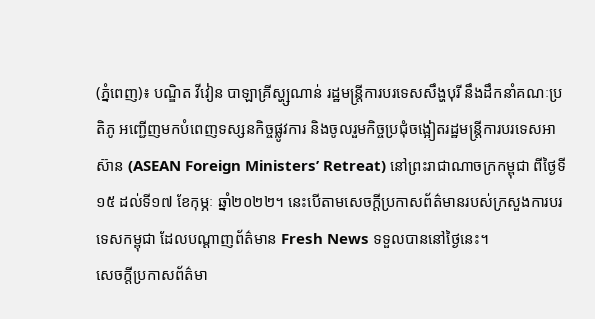(ភ្នំពេញ)៖ បណ្ឌិត វីវៀន បាឡាគ្រីស្ហ្សណាន់ រដ្ឋមន្រ្តីការបរទេសសឹង្ហបុរី នឹងដឹកនាំគណៈប្រតិភូ អញ្ជើញមកបំពេញទស្សនកិច្ចផ្លូវការ និងចូលរួមកិច្ចប្រជុំចង្អៀតរដ្ឋមន្រ្តីការបរទេសអាស៊ាន (ASEAN Foreign Ministers’ Retreat) នៅព្រះរាជាណាចក្រកម្ពុជា ពីថ្ងៃទី១៥ ដល់ទី១៧ ខែកុម្ភៈ ឆ្នាំ២០២២។ នេះបើតាមសេចក្តីប្រកាសព័ត៌មានរបស់ក្រសួងការបរទេសកម្ពុជា ដែលបណ្តាញព័ត៌មាន Fresh News ទទួលបាននៅថ្ងៃនេះ។
សេចក្តីប្រកាសព័ត៌មា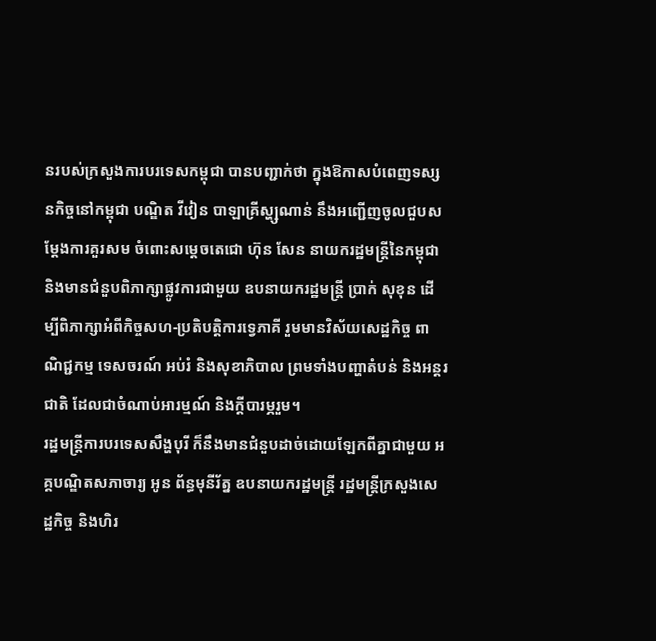នរបស់ក្រសួងការបរទេសកម្ពុជា បានបញ្ជាក់ថា ក្នុងឱកាសបំពេញទស្សនកិច្ចនៅកម្ពុជា បណ្ឌិត វីវៀន បាឡាគ្រីស្ហ្សណាន់ នឹងអញ្ជើញចូលជួបសម្តែងការគួរសម ចំពោះសម្តេចតេជោ ហ៊ុន សែន នាយករដ្ឋមន្រ្តីនៃកម្ពុជា និងមានជំនួបពិភាក្សាផ្លូវការជាមួយ ឧបនាយករដ្ឋមន្រ្តី ប្រាក់ សុខុន ដើម្បីពិភាក្សាអំពីកិច្ចសហ-ប្រតិបត្តិការទ្វេភាគី រួមមានវិស័យសេដ្ឋកិច្ច ពាណិជ្ជកម្ម ទេសចរណ៍ អប់រំ និងសុខាភិបាល ព្រមទាំងបញ្ហាតំបន់ និងអន្តរជាតិ ដែលជាចំណាប់អារម្មណ៍ និងក្តីបារម្ភរួម។
រដ្ឋមន្រ្តីការបរទេសសឹង្ហបុរី ក៏នឹងមានជំនួបដាច់ដោយឡែកពីគ្នាជាមួយ អគ្គបណ្ឌិតសភាចារ្យ អូន ព័ន្ធមុនីរ័ត្ន ឧបនាយករដ្ឋមន្ត្រី រដ្ឋមន្រ្តីក្រសួងសេដ្ឋកិច្ច និងហិរ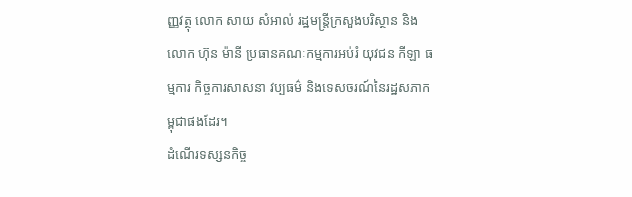ញ្ញវត្ថុ លោក សាយ សំអាល់ រដ្ឋមន្រ្តីក្រសួងបរិស្ថាន និងលោក ហ៊ុន ម៉ានី ប្រធានគណៈកម្មការអប់រំ យុវជន កីឡា ធម្មការ កិច្ចការសាសនា វប្បធម៌ និងទេសចរណ៍នៃរដ្ឋសភាកម្ពុជាផងដែរ។
ដំណើរទស្សនកិច្ច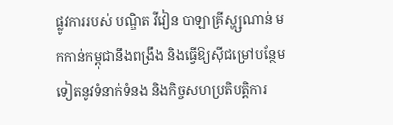ផ្លូវការរបស់ បណ្ឌិត វីវៀន បាឡាគ្រីស្ហ្សណាន់ មកកាន់កម្ពុជានឹងពង្រឹង និងធ្វើឱ្យស៊ីជម្រៅបន្ថែមទៀតនូវទំនាក់ទំនង និងកិច្ចសហប្រតិបត្តិការ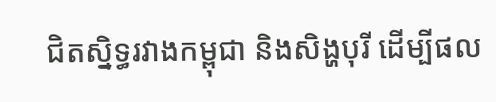ជិតស្និទ្ធរវាងកម្ពុជា និងសិង្ហបុរី ដើម្បីផល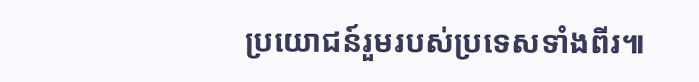ប្រយោជន៍រួមរបស់ប្រទេសទាំងពីរ៕